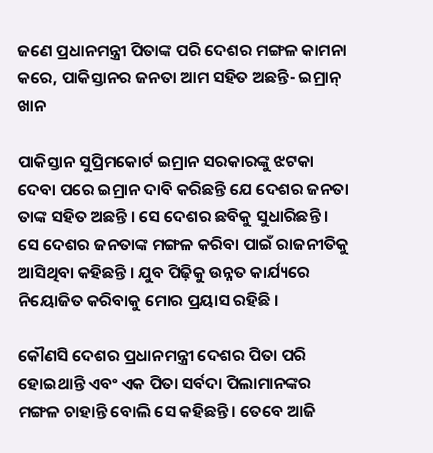ଜଣେ ପ୍ରଧାନମନ୍ତ୍ରୀ ପିତାଙ୍କ ପରି ଦେଶର ମଙ୍ଗଳ କାମନା କରେ, ପାକିସ୍ତାନର ଜନତା ଆମ ସହିତ ଅଛନ୍ତି- ଇମ୍ରାନ୍ ଖାନ

ପାକିସ୍ତାନ ସୁପ୍ରିମକୋର୍ଟ ଇମ୍ରାନ ସରକାରଙ୍କୁ ଝଟକା ଦେବା ପରେ ଇମ୍ରାନ ଦାବି କରିଛନ୍ତି ଯେ ଦେଶର ଜନତା ତାଙ୍କ ସହିତ ଅଛନ୍ତି । ସେ ଦେଶର ଛବିକୁ ସୁଧାରିଛନ୍ତି । ସେ ଦେଶର ଜନତାଙ୍କ ମଙ୍ଗଳ କରିବା ପାଇଁ ରାଜନୀତିକୁ ଆସିଥିବା କହିଛନ୍ତି । ଯୁବ ପିଢ଼ିକୁ ଉନ୍ନତ କାର୍ଯ୍ୟରେ ନିୟୋଜିତ କରିବାକୁ ମୋର ପ୍ରୟାସ ରହିଛି ।

କୌଣସି ଦେଶର ପ୍ରଧାନମନ୍ତ୍ରୀ ଦେଶର ପିତା ପରି ହୋଇଥାନ୍ତି ଏବଂ ଏକ ପିତା ସର୍ବଦା ପିଲାମାନଙ୍କର ମଙ୍ଗଳ ଚାହାନ୍ତି ବୋଲି ସେ କହିଛନ୍ତି । ତେବେ ଆଜି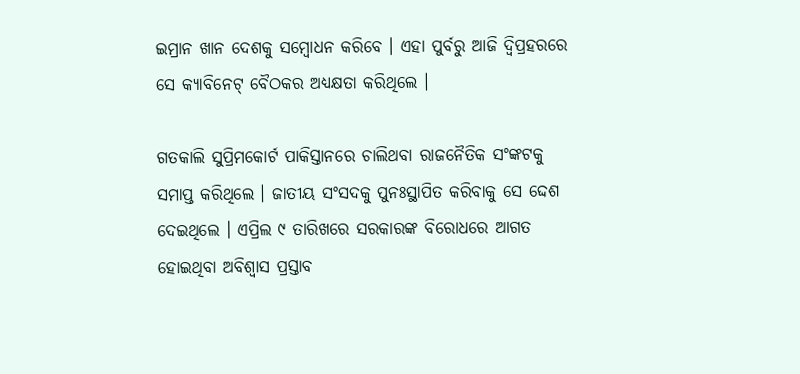ଇମ୍ରାନ ଖାନ ଦେଶକୁ ସମ୍ବୋଧନ କରିବେ । ଏହା ପୁର୍ବରୁ ଆଜି ଦ୍ୱିପ୍ରହରରେ ସେ କ୍ୟାବିନେଟ୍ ବୈଠକର ଅଧ୍ୟକ୍ଷତା କରିଥିଲେ ।

ଗତକାଲି ସୁପ୍ରିମକୋର୍ଟ ପାକିସ୍ତାନରେ ଚାଲିଥବା ରାଜନୈତିକ ସଂଙ୍କଟକୁ ସମାପ୍ତ କରିଥିଲେ । ଜାତୀୟ ସଂସଦକୁ ପୁନଃସ୍ଥାପିତ କରିବାକୁ ସେ ଦ୍ଦେଶ ଦେଇଥିଲେ । ଏପ୍ରିଲ ୯ ତାରିଖରେ ସରକାରଙ୍କ ବିରୋଧରେ ଆଗତ ହୋଇଥିବା ଅବିଶ୍ୱାସ ପ୍ରସ୍ତାବ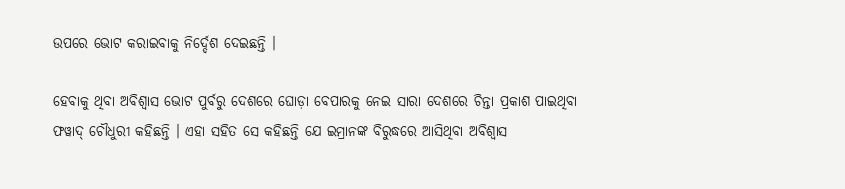ଉପରେ ଭୋଟ କରାଇବାକୁ ନିର୍ଦ୍ଦେଶ ଦେଇଛନ୍ତି ।

ହେବାକୁ ଥିବା ଅବିଶ୍ୱାସ ଭୋଟ ପୁର୍ବରୁ ଦେଶରେ ଘୋଡ଼ା ବେପାରକୁ ନେଇ ସାରା ଦେଶରେ ଚିନ୍ତା ପ୍ରକାଶ ପାଇଥିବା ଫୱାଦ୍ ଚୌଧୁରୀ କହିଛନ୍ତି । ଏହା ସହିତ ସେ କହିଛନ୍ତି ଯେ ଇମ୍ରାନଙ୍କ ବିରୁଦ୍ଧରେ ଆସିଥିବା ଅବିଶ୍ୱାସ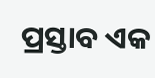ପ୍ରସ୍ତାବ ଏକ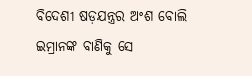ବିଦେଶୀ ଷଡ଼ଯନ୍ତ୍ରର ଅଂଶ ବୋଲି ଇମ୍ରାନଙ୍କ ବାଣିକୁ ସେ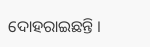ଦୋହରାଇଛନ୍ତି ।